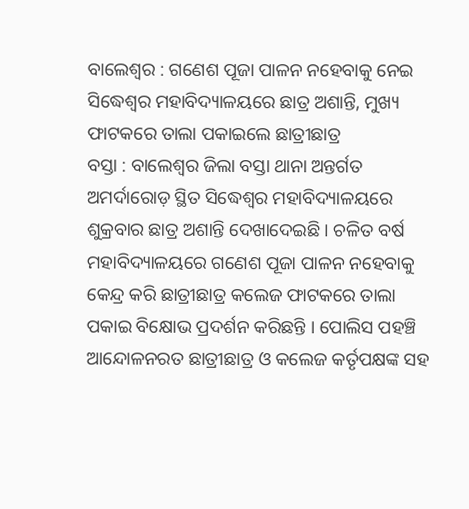ବାଲେଶ୍ୱର : ଗଣେଶ ପୂଜା ପାଳନ ନହେବାକୁ ନେଇ ସିଦ୍ଧେଶ୍ୱର ମହାବିଦ୍ୟାଳୟରେ ଛାତ୍ର ଅଶାନ୍ତି, ମୁଖ୍ୟ ଫାଟକରେ ତାଲା ପକାଇଲେ ଛାତ୍ରୀଛାତ୍ର
ବସ୍ତା : ବାଲେଶ୍ୱର ଜିଲା ବସ୍ତା ଥାନା ଅନ୍ତର୍ଗତ ଅମର୍ଦାରୋଡ଼ ସ୍ଥିତ ସିଦ୍ଧେଶ୍ୱର ମହାବିଦ୍ୟାଳୟରେ ଶୁକ୍ରବାର ଛାତ୍ର ଅଶାନ୍ତି ଦେଖାଦେଇଛି । ଚଳିତ ବର୍ଷ ମହାବିଦ୍ୟାଳୟରେ ଗଣେଶ ପୂଜା ପାଳନ ନହେବାକୁ କେନ୍ଦ୍ର କରି ଛାତ୍ରୀଛାତ୍ର କଲେଜ ଫାଟକରେ ତାଲା ପକାଇ ବିକ୍ଷୋଭ ପ୍ରଦର୍ଶନ କରିଛନ୍ତି । ପୋଲିସ ପହଞ୍ଚି ଆନ୍ଦୋଳନରତ ଛାତ୍ରୀଛାତ୍ର ଓ କଲେଜ କର୍ତୃପକ୍ଷଙ୍କ ସହ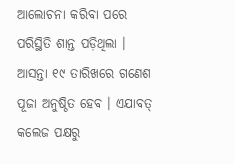ଆଲୋଚନା କରିବା ପରେ ପରିସ୍ଥିତି ଶାନ୍ତ ପଡ଼ିଥିଲା ।
ଆସନ୍ତା ୧୯ ତାରିଖରେ ଗଣେଶ ପୂଜା ଅନୁଷ୍ଠିତ ହେବ । ଏଯାବତ୍ କଲେଜ ପକ୍ଷରୁ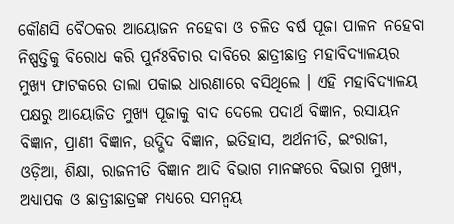କୌଣସି ବୈଠକର ଆୟୋଜନ ନହେବା ଓ ଚଳିତ ବର୍ଷ ପୂଜା ପାଳନ ନହେବା ନିଷ୍ପତ୍ତିକୁ ବିରୋଧ କରି ପୁର୍ନଃବିଚାର ଦାବିରେ ଛାତ୍ରୀଛାତ୍ର ମହାବିଦ୍ୟାଳୟର ମୁଖ୍ୟ ଫାଟକରେ ତାଲା ପକାଇ ଧାରଣାରେ ବସିଥିଲେ । ଏହି ମହାବିଦ୍ୟାଳୟ ପକ୍ଷରୁ ଆୟୋଜିତ ମୁଖ୍ୟ ପୂଜାକୁ ବାଦ ଦେଲେ ପଦାର୍ଥ ବିଜ୍ଞାନ, ରସାୟନ ବିଜ୍ଞାନ, ପ୍ରାଣୀ ବିଜ୍ଞାନ, ଉଦ୍ଭିଦ ବିଜ୍ଞାନ, ଇତିହାସ, ଅର୍ଥନୀତି, ଇଂରାଜୀ, ଓଡ଼ିଆ, ଶିକ୍ଷା, ରାଜନୀତି ବିଜ୍ଞାନ ଆଦି ବିଭାଗ ମାନଙ୍କରେ ବିଭାଗ ମୁଖ୍ୟ, ଅଧ୍ୟାପକ ଓ ଛାତ୍ରୀଛାତ୍ରଙ୍କ ମଧ୍ୟରେ ସମନ୍ୱୟ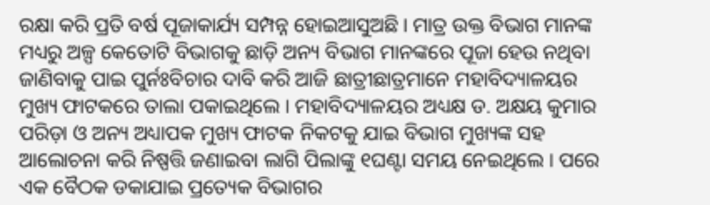ରକ୍ଷା କରି ପ୍ରତି ବର୍ଷ ପୂଜାକାର୍ଯ୍ୟ ସମ୍ପନ୍ନ ହୋଇଆସୁଅଛି । ମାତ୍ର ଉକ୍ତ ବିଭାଗ ମାନଙ୍କ ମଧ୍ୟରୁ ଅଳ୍ପ କେତୋଟି ବିଭାଗକୁ ଛାଡ଼ି ଅନ୍ୟ ବିଭାଗ ମାନଙ୍କରେ ପୂଜା ହେଉ ନଥିବା ଜାଣିବାକୁ ପାଇ ପୁର୍ନଃବିଚାର ଦାବି କରି ଆଜି ଛାତ୍ରୀଛାତ୍ରମାନେ ମହାବିଦ୍ୟାଳୟର ମୁଖ୍ୟ ଫାଟକରେ ତାଲା ପକାଇଥିଲେ । ମହାବିଦ୍ୟାଳୟର ଅଧ୍ୟକ୍ଷ ଡ. ଅକ୍ଷୟ କୁମାର ପରିଡ଼ା ଓ ଅନ୍ୟ ଅଧ୍ୟାପକ ମୁଖ୍ୟ ଫାଟକ ନିକଟକୁ ଯାଇ ବିଭାଗ ମୁଖ୍ୟଙ୍କ ସହ ଆଲୋଚନା କରି ନିଷ୍ପତ୍ତି ଜଣାଇବା ଲାଗି ପିଲାଙ୍କୁ ୧ଘଣ୍ଟା ସମୟ ନେଇଥିଲେ । ପରେ ଏକ ବୈଠକ ଡକାଯାଇ ପ୍ରତ୍ୟେକ ବିଭାଗର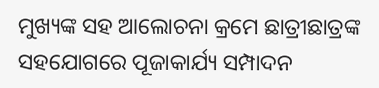ମୁଖ୍ୟଙ୍କ ସହ ଆଲୋଚନା କ୍ରମେ ଛାତ୍ରୀଛାତ୍ରଙ୍କ ସହଯୋଗରେ ପୂଜାକାର୍ଯ୍ୟ ସମ୍ପାଦନ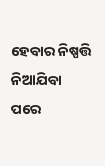ହେବାର ନିଷ୍ପତ୍ତି ନିଆଯିବା ପରେ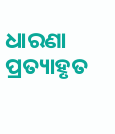ଧାରଣା ପ୍ରତ୍ୟାହୃତ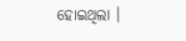ହୋଇଥିଲା ।